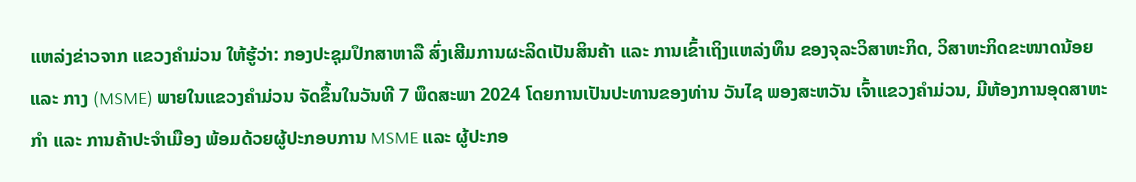ແຫລ່ງຂ່າວຈາກ ແຂວງຄຳມ່ວນ ໃຫ້ຮູ້ວ່າ: ກອງປະຊຸມປຶກສາຫາລື ສົ່ງເສີມການຜະລິດເປັນສິນຄ້າ ແລະ ການເຂົ້າເຖິງແຫລ່ງທຶນ ຂອງຈຸລະວິສາຫະກິດ, ວິສາຫະກິດຂະໜາດນ້ອຍ ແລະ ກາງ (MSME) ພາຍໃນແຂວງຄຳມ່ວນ ຈັດຂຶ້ນໃນວັນທີ 7 ພຶດສະພາ 2024 ໂດຍການເປັນປະທານຂອງທ່ານ ວັນໄຊ ພອງສະຫວັນ ເຈົ້າແຂວງຄຳມ່ວນ, ມີຫ້ອງການອຸດສາຫະກຳ ແລະ ການຄ້າປະຈຳເມືອງ ພ້ອມດ້ວຍຜູ້ປະກອບການ MSME ແລະ ຜູ້ປະກອ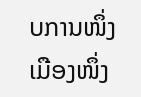ບການໜຶ່ງເມືອງໜຶ່ງ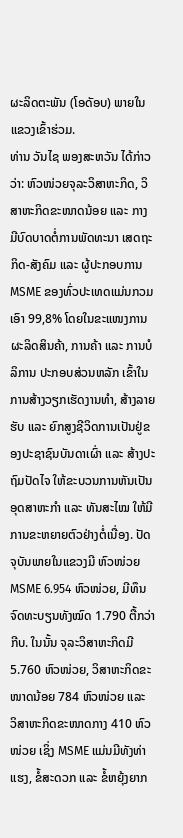ຜະລິດຕະພັນ (ໂອດັອບ) ພາຍໃນແຂວງເຂົ້າຮ່ວມ.
ທ່ານ ວັນໄຊ ພອງສະຫວັນ ໄດ້ກ່າວວ່າ: ຫົວໜ່ວຍຈຸລະວິສາຫະກິດ, ວິສາຫະກິດຂະໜາດນ້ອຍ ແລະ ກາງ ມີບົດບາດຕໍ່ການພັດທະນາ ເສດຖະກິດ-ສັງຄົມ ແລະ ຜູ້ປະກອບການ MSME ຂອງທົ່ວປະເທດແມ່ນກວມເອົາ 99,8% ໂດຍໃນຂະແໜງການຜະລິດສິນຄ້າ, ການຄ້າ ແລະ ການບໍລິການ ປະກອບສ່ວນຫລັກ ເຂົ້າໃນການສ້າງວຽກເຮັດງານທຳ, ສ້າງລາຍຮັບ ແລະ ຍົກສູງຊີວິດການເປັນຢູ່ຂອງປະຊາຊົນບັນດາເຜົ່າ ແລະ ສ້າງປະຖົມປັດໄຈ ໃຫ້ຂະບວນການຫັນເປັນອຸດສາຫະກຳ ແລະ ທັນສະໄໝ ໃຫ້ມີການຂະຫຍາຍຕົວຢ່າງຕໍ່ເນື່ອງ. ປັດຈຸບັນພາຍໃນແຂວງມີ ຫົວໜ່ວຍ MSME 6.954 ຫົວໜ່ວຍ, ມີທຶນຈົດທະບຽນທັງໝົດ 1.790 ຕື້ກວ່າກີບ. ໃນນັ້ນ ຈຸລະວິສາຫະກິດມີ 5.760 ຫົວໜ່ວຍ, ວິສາຫະກິດຂະໜາດນ້ອຍ 784 ຫົວໜ່ວຍ ແລະ ວິສາຫະກິດຂະໜາດກາງ 410 ຫົວໜ່ວຍ ເຊິ່ງ MSME ແມ່ນມີທັງທ່າແຮງ, ຂໍ້ສະດວກ ແລະ ຂໍ້ຫຍຸ້ງຍາກ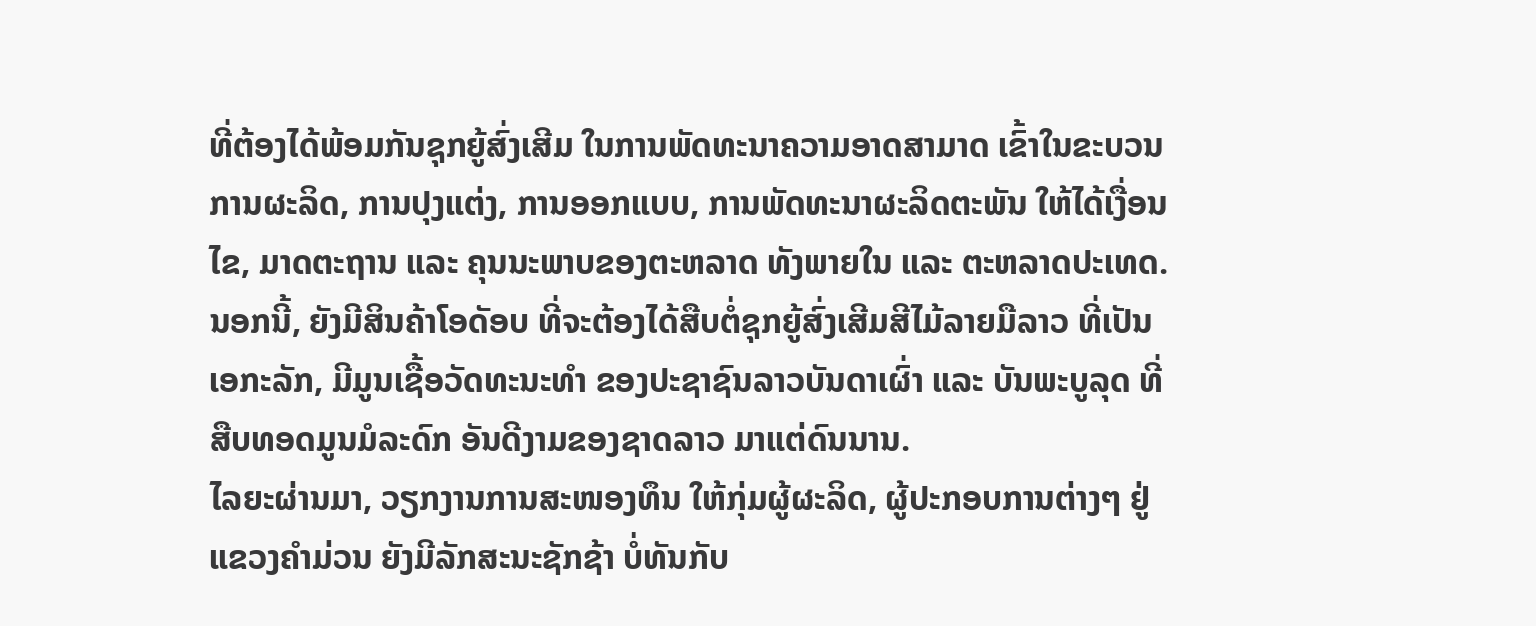ທີ່ຕ້ອງໄດ້ພ້ອມກັນຊຸກຍູ້ສົ່ງເສີມ ໃນການພັດທະນາຄວາມອາດສາມາດ ເຂົ້າໃນຂະບວນການຜະລິດ, ການປຸງແຕ່ງ, ການອອກແບບ, ການພັດທະນາຜະລິດຕະພັນ ໃຫ້ໄດ້ເງື່ອນໄຂ, ມາດຕະຖານ ແລະ ຄຸນນະພາບຂອງຕະຫລາດ ທັງພາຍໃນ ແລະ ຕະຫລາດປະເທດ. ນອກນີ້, ຍັງມີສິນຄ້າໂອດັອບ ທີ່ຈະຕ້ອງໄດ້ສືບຕໍ່ຊຸກຍູ້ສົ່ງເສີມສີໄມ້ລາຍມືລາວ ທີ່ເປັນເອກະລັກ, ມີມູນເຊື້ອວັດທະນະທໍາ ຂອງປະຊາຊົນລາວບັນດາເຜົ່າ ແລະ ບັນພະບູລຸດ ທີ່ສືບທອດມູນມໍລະດົກ ອັນດີງາມຂອງຊາດລາວ ມາແຕ່ດົນນານ.
ໄລຍະຜ່ານມາ, ວຽກງານການສະໜອງທຶນ ໃຫ້ກຸ່ມຜູ້ຜະລິດ, ຜູ້ປະກອບການຕ່າງໆ ຢູ່ແຂວງຄຳມ່ວນ ຍັງມີລັກສະນະຊັກຊ້າ ບໍ່ທັນກັບ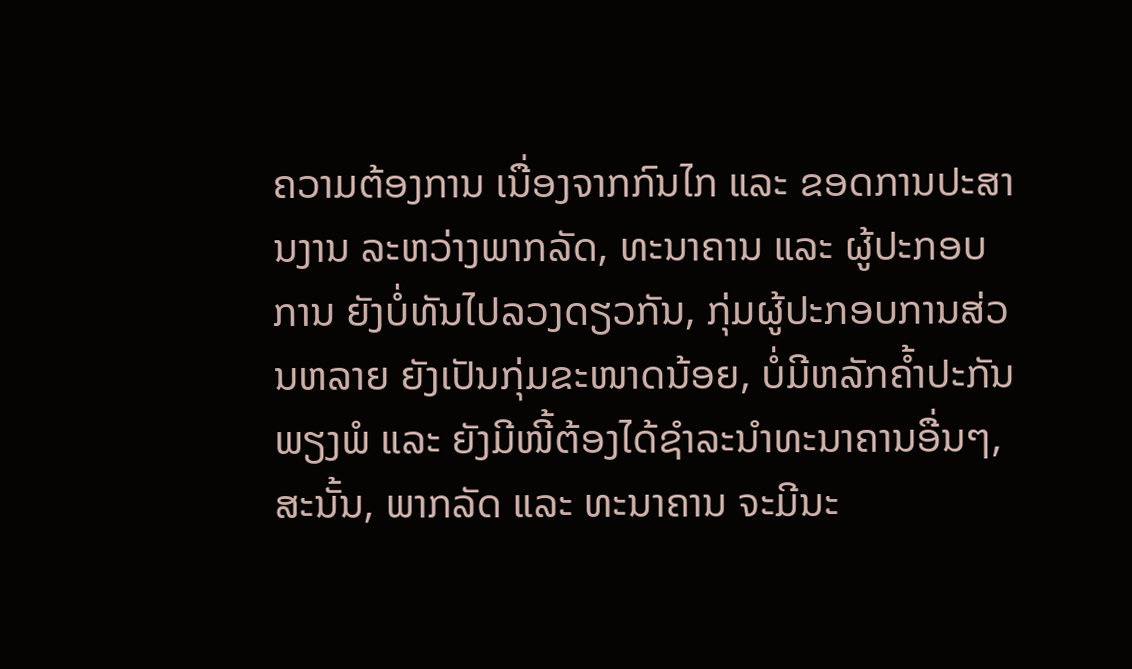ຄວາມຕ້ອງການ ເນື່ອງຈາກກົນໄກ ແລະ ຂອດການປະສານງານ ລະຫວ່າງພາກລັດ, ທະນາຄານ ແລະ ຜູ້ປະກອບການ ຍັງບໍ່ທັນໄປລວງດຽວກັນ, ກຸ່ມຜູ້ປະກອບການສ່ວນຫລາຍ ຍັງເປັນກຸ່ມຂະໜາດນ້ອຍ, ບໍ່ມີຫລັກຄໍ້າປະກັນພຽງພໍ ແລະ ຍັງມີໜີ້ຕ້ອງໄດ້ຊໍາລະນໍາທະນາຄານອື່ນໆ, ສະນັ້ນ, ພາກລັດ ແລະ ທະນາຄານ ຈະມີນະ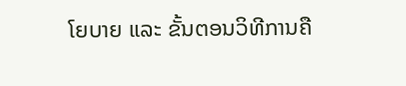ໂຍບາຍ ແລະ ຂັ້ນຕອນວິທີການຄື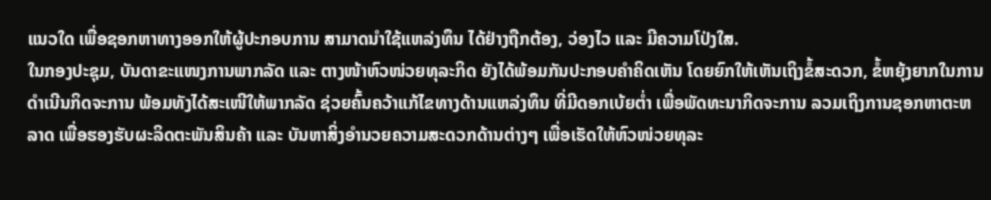ແນວໃດ ເພື່ອຊອກຫາທາງອອກໃຫ້ຜູ້ປະກອບການ ສາມາດນໍາໃຊ້ແຫລ່ງທຶນ ໄດ້ຢ່າງຖືກຕ້ອງ, ວ່ອງໄວ ແລະ ມີຄວາມໂປ່ງໃສ.
ໃນກອງປະຊຸມ, ບັນດາຂະແໜງການພາກລັດ ແລະ ຕາງໜ້າຫົວໜ່ວຍທຸລະກິດ ຍັງໄດ້ພ້ອມກັນປະກອບຄໍາຄິດເຫັນ ໂດຍຍົກໃຫ້ເຫັນເຖິງຂໍ້ສະດວກ, ຂໍ້ຫຍຸ້ງຍາກໃນການດຳເນີນກິດຈະການ ພ້ອມທັງໄດ້ສະເໜີໃຫ້ພາກລັດ ຊ່ວຍຄົ້ນຄວ້າແກ້ໄຂທາງດ້ານແຫລ່ງທຶນ ທີ່ມີດອກເບ້ຍຕໍ່າ ເພື່ອພັດທະນາກິດຈະການ ລວມເຖິງການຊອກຫາຕະຫລາດ ເພື່ອຮອງຮັບຜະລິດຕະພັນສິນຄ້າ ແລະ ບັນຫາສິ່ງອຳນວຍຄວາມສະດວກດ້ານຕ່າງໆ ເພື່ອເຮັດໃຫ້ຫົວໜ່ວຍທຸລະ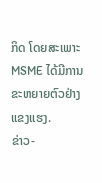ກິດ ໂດຍສະເພາະ MSME ໄດ້ມີການຂະຫຍາຍຕົວຢ່າງແຂງແຮງ.
ຂ່າວ-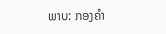ພາບ: ກອງຄໍາ